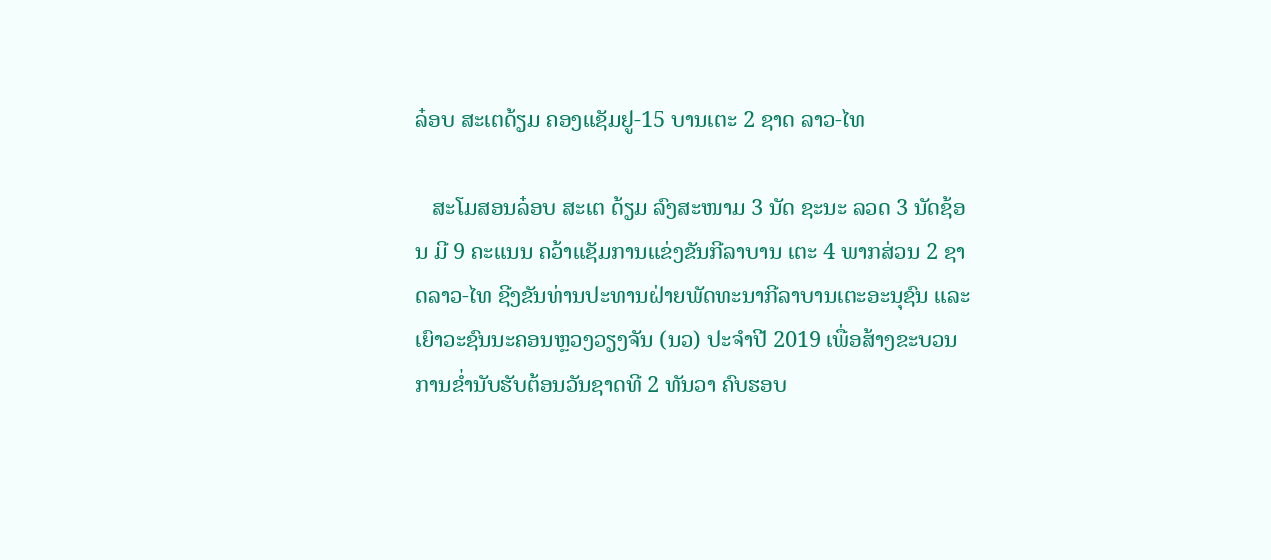ລ໋ອບ ສະເຕດ້ຽມ ຄອງແຊັມຢູ-15 ບານເຕະ 2 ຊາດ ລາວ-ໄທ

   ສະໂມສອນລ໋ອບ ສະເຕ ດ້ຽມ ລົງສະໜາມ 3 ນັດ ຊະນະ ລວດ 3 ນັດຊ້ອນ ມີ 9 ຄະແນນ ຄວ້າແຊັມການແຂ່ງຂັນກີລາບານ ເຕະ 4 ພາກສ່ວນ 2 ຊາດລາວ-ໄທ ຊີງຂັນທ່ານປະທານຝ່າຍພັດທະນາກີລາບານເຕະອະນຸຊົນ ແລະ ເຍົາວະຊົນນະຄອນຫຼວງວຽງຈັນ (ນວ) ປະຈຳປີ 2019 ເພື່ອສ້າງຂະບວນການຂໍ່ານັບຮັບຕ້ອນວັນຊາດທີ 2 ທັນວາ ຄົບຮອບ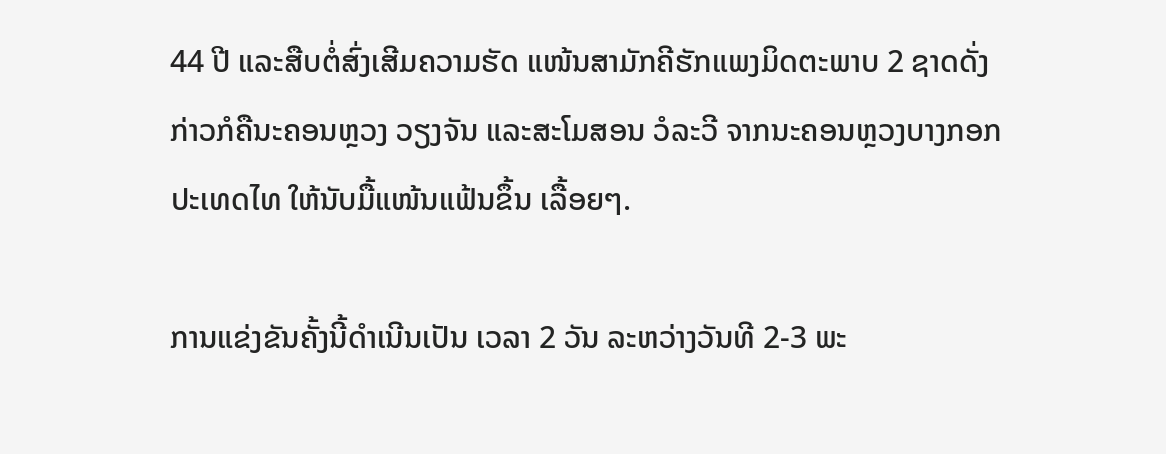44 ປີ ແລະສືບຕໍ່ສົ່ງເສີມຄວາມຮັດ ແໜ້ນສາມັກຄີຮັກແພງມິດຕະພາບ 2 ຊາດດັ່ງກ່າວກໍຄືນະຄອນຫຼວງ ວຽງຈັນ ແລະສະໂມສອນ ວໍລະວີ ຈາກນະຄອນຫຼວງບາງກອກປະເທດໄທ ໃຫ້ນັບມື້ແໜ້ນແຟ້ນຂຶ້ນ ເລື້ອຍໆ.

ການແຂ່ງຂັນຄັ້ງນີ້ດຳເນີນເປັນ ເວລາ 2 ວັນ ລະຫວ່າງວັນທີ 2-3 ພະ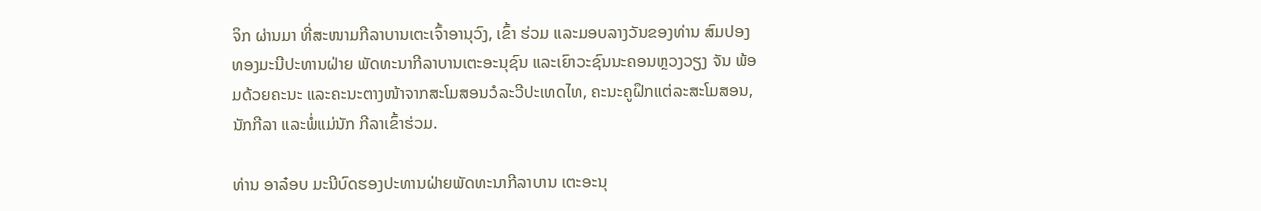ຈິກ ຜ່ານມາ ທີ່ສະໜາມກີລາບານເຕະເຈົ້າອານຸວົງ, ເຂົ້າ ຮ່ວມ ແລະມອບລາງວັນຂອງທ່ານ ສົມປອງ ທອງມະນີປະທານຝ່າຍ ພັດທະນາກີລາບານເຕະອະນຸຊົນ ແລະເຍົາວະຊົນນະຄອນຫຼວງວຽງ ຈັນ ພ້ອມດ້ວຍຄະນະ ແລະຄະນະຕາງໜ້າຈາກສະໂມສອນວໍລະວີປະເທດໄທ, ຄະນະຄູຝຶກແຕ່ລະສະໂມສອນ, ນັກກີລາ ແລະພໍ່ແມ່ນັກ ກີລາເຂົ້າຮ່ວມ.

ທ່ານ ອາລ໋ອບ ມະນີບົດຮອງປະທານຝ່າຍພັດທະນາກີລາບານ ເຕະອະນຸ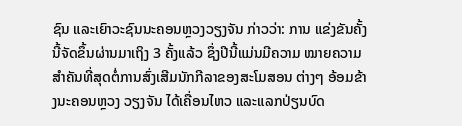ຊົນ ແລະເຍົາວະຊົນນະຄອນຫຼວງວຽງຈັນ ກ່າວວ່າ: ການ ແຂ່ງຂັນຄັ້ງນີ້ຈັດຂຶ້ນຜ່ານມາເຖິງ 3 ຄັ້ງແລ້ວ ຊຶ່ງປີນີ້ແມ່ນມີຄວາມ ໝາຍຄວາມສຳຄັນທີ່ສຸດຕໍ່ການສົ່ງເສີມນັກກີລາຂອງສະໂມສອນ ຕ່າງໆ ອ້ອມຂ້າງນະຄອນຫຼວງ ວຽງຈັນ ໄດ້ເຄື່ອນໄຫວ ແລະແລກປ່ຽນບົດ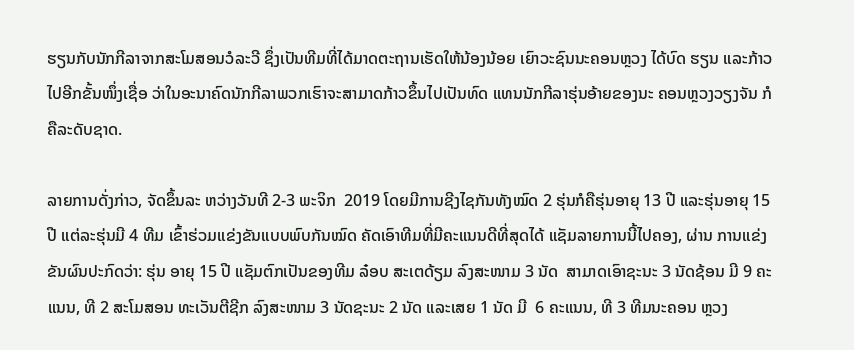ຮຽນກັບນັກກີລາຈາກສະໂມສອນວໍລະວີ ຊຶ່ງເປັນທີມທີ່ໄດ້ມາດຕະຖານເຮັດໃຫ້ນ້ອງນ້ອຍ ເຍົາວະຊົນນະຄອນຫຼວງ ໄດ້ບົດ ຮຽນ ແລະກ້າວໄປອີກຂັ້ນໜຶ່ງເຊື່ອ ວ່າໃນອະນາຄົດນັກກີລາພວກເຮົາຈະສາມາດກ້າວຂຶ້ນໄປເປັນທົດ ແທນນັກກີລາຮຸ່ນອ້າຍຂອງນະ ຄອນຫຼວງວຽງຈັນ ກໍຄືລະດັບຊາດ.

ລາຍການດັ່ງກ່າວ, ຈັດຂຶ້ນລະ ຫວ່າງວັນທີ 2-3 ພະຈິກ  2019 ໂດຍມີການຊີງໄຊກັນທັງໝົດ 2 ຮຸ່ນກໍຄືຮຸ່ນອາຍຸ 13 ປີ ແລະຮຸ່ນອາຍຸ 15 ປີ ແຕ່ລະຮຸ່ນມີ 4 ທີມ ເຂົ້າຮ່ວມແຂ່ງຂັນແບບພົບກັນໝົດ ຄັດເອົາທີມທີ່ມີຄະແນນດີທີ່ສຸດໄດ້ ແຊັມລາຍການນີ້ໄປຄອງ, ຜ່ານ ການແຂ່ງຂັນຜົນປະກົດວ່າ: ຮຸ່ນ ອາຍຸ 15 ປີ ແຊັມຕົກເປັນຂອງທີມ ລ໋ອບ ສະເຕດ້ຽມ ລົງສະໜາມ 3 ນັດ  ສາມາດເອົາຊະນະ 3 ນັດຊ້ອນ ມີ 9 ຄະແນນ, ທີ 2 ສະໂມສອນ ທະເວັນຕີຊີກ ລົງສະໜາມ 3 ນັດຊະນະ 2 ນັດ ແລະເສຍ 1 ນັດ ມີ  6 ຄະແນນ, ທີ 3 ທີມນະຄອນ ຫຼວງ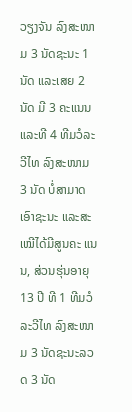ວຽງຈັນ ລົງສະໜາມ 3 ນັດຊະນະ 1 ນັດ ແລະເສຍ 2 ນັດ ມີ 3 ຄະແນນ ແລະທີ 4 ທີມວໍລະວີໄທ ລົງສະໜາມ 3 ນັດ ບໍ່ສາມາດເອົາຊະນະ ແລະສະເໝີໄດ້ມີສູນຄະ ແນນ, ສ່ວນຮຸ່ນອາຍຸ 13 ປີ ທີ 1 ທີມວໍລະວີໄທ ລົງສະໜາມ 3 ນັດຊະນະລວດ 3 ນັດ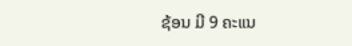ຊ້ອນ ມີ 9 ຄະແນ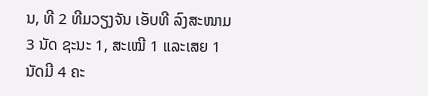ນ, ທີ 2 ທີມວຽງຈັນ ເອັບທີ ລົງສະໜາມ 3 ນັດ ຊະນະ 1, ສະເໝີ 1 ແລະເສຍ 1 ນັດມີ 4 ຄະ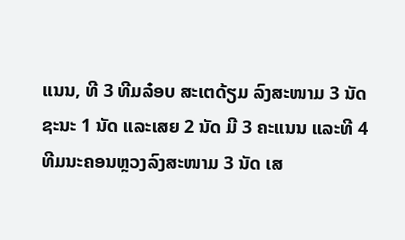ແນນ, ທີ 3 ທີມລ໋ອບ ສະເຕດ້ຽມ ລົງສະໜາມ 3 ນັດ ຊະນະ 1 ນັດ ແລະເສຍ 2 ນັດ ມີ 3 ຄະແນນ ແລະທີ 4 ທີມນະຄອນຫຼວງລົງສະໜາມ 3 ນັດ ເສ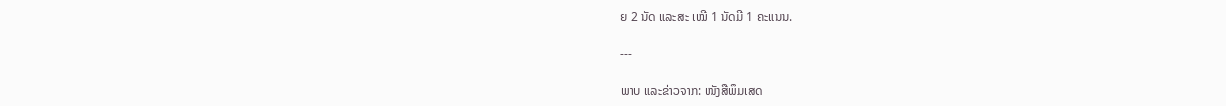ຍ 2 ນັດ ແລະສະ ເໝີ 1 ນັດມີ 1 ຄະແນນ.

---

ພາບ ແລະຂ່າວຈາກ: ໜັງສືພຶມເສດ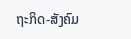ຖະກິດ-ສັງຄົມ